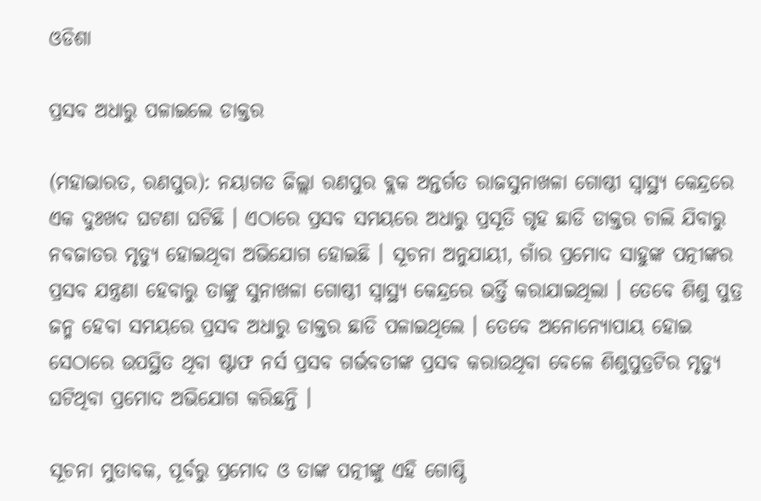ଓଡିଶା

ପ୍ରସବ ଅଧାରୁ ପଳାଇଲେ ଡାକ୍ତର

(ମହାଭାରତ, ରଣପୁର): ନୟାଗଡ ଜିଲ୍ଲା ରଣପୁର ବ୍ଲକ ଅନ୍ତର୍ଗତ ରାଜସୁନାଖଳା ଗୋଷ୍ଠୀ ସ୍ୱାସ୍ଥ୍ୟ କେନ୍ଦ୍ରରେ ଏକ ଦୁଃଖଦ ଘଟଣା ଘଟିଛି । ଏଠାରେ ପ୍ରସବ ସମୟରେ ଅଧାରୁ ପ୍ରସୂତି ଗୃହ ଛାଡି ଡାକ୍ତର ଚାଲି ଯିବାରୁ ନବଜାତର ମୃତ୍ୟୁ ହୋଇଥିବା ଅଭିଯୋଗ ହୋଇଛି । ସୂଚନା ଅନୁଯାୟୀ, ଗାଁର ପ୍ରମୋଦ ସାହୁଙ୍କ ପତ୍ନୀଙ୍କର ପ୍ରସବ ଯନ୍ତ୍ରଣା ହେବାରୁ ତାଙ୍କୁ ସୁନାଖଳା ଗୋଷ୍ଠୀ ସ୍ୱାସ୍ଥ୍ୟ କେନ୍ଦ୍ରରେ ଭର୍ତ୍ତି କରାଯାଇଥିଲା । ତେବେ ଶିଶୁ ପୁତ୍ର ଜନ୍ମ ହେବା ସମୟରେ ପ୍ରସବ ଅଧାରୁ ଡାକ୍ତର ଛାଡି ପଳାଇଥିଲେ । ତେବେ ଅନୋନ୍ୟୋପାୟ ହୋଇ ସେଠାରେ ଉପସ୍ଥିତ ଥିବା ଷ୍ଟାଫ ନର୍ସ ପ୍ରସବ ଗର୍ଭବତୀଙ୍କ ପ୍ରସବ କରାଉଥିବା ବେଳେ ଶିଶୁପୁତ୍ରଟିର ମୃତ୍ୟୁ ଘଟିଥିବା ପ୍ରମୋଦ ଅଭିଯୋଗ କରିଛନ୍ତି ।

ସୂଚନା ମୁତାବକ, ପୂର୍ବରୁ ପ୍ରମୋଦ ଓ ତାଙ୍କ ପତ୍ନୀଙ୍କୁ ଏହି ଗୋଷ୍ଠି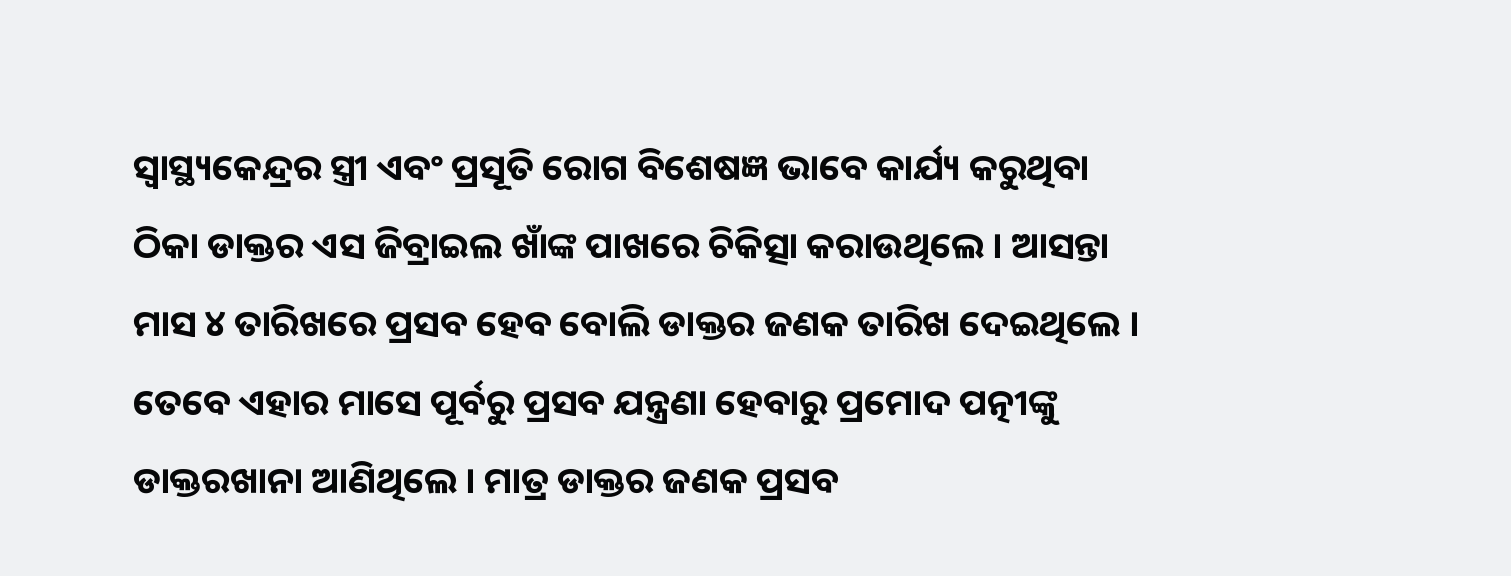ସ୍ୱାସ୍ଥ୍ୟକେନ୍ଦ୍ରର ସ୍ତ୍ରୀ ଏବଂ ପ୍ରସୂତି ରୋଗ ବିଶେଷଜ୍ଞ ଭାବେ କାର୍ଯ୍ୟ କରୁଥିବା ଠିକା ଡାକ୍ତର ଏସ ଜିବ୍ରାଇଲ ଖାଁଙ୍କ ପାଖରେ ଚିକିତ୍ସା କରାଉଥିଲେ । ଆସନ୍ତା ମାସ ୪ ତାରିଖରେ ପ୍ରସବ ହେବ ବୋଲି ଡାକ୍ତର ଜଣକ ତାରିଖ ଦେଇଥିଲେ । ତେବେ ଏହାର ମାସେ ପୂର୍ବରୁ ପ୍ରସବ ଯନ୍ତ୍ରଣା ହେବାରୁ ପ୍ରମୋଦ ପତ୍ନୀଙ୍କୁ ଡାକ୍ତରଖାନା ଆଣିଥିଲେ । ମାତ୍ର ଡାକ୍ତର ଜଣକ ପ୍ରସବ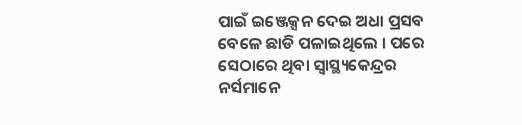ପାଇଁ ଇଞ୍ଜେକ୍ସନ ଦେଇ ଅଧା ପ୍ରସବ ବେଳେ ଛାଡି ପଳାଇଥିଲେ । ପରେ ସେଠାରେ ଥିବା ସ୍ୱାସ୍ଥ୍ୟକେନ୍ଦ୍ରର ନର୍ସମାନେ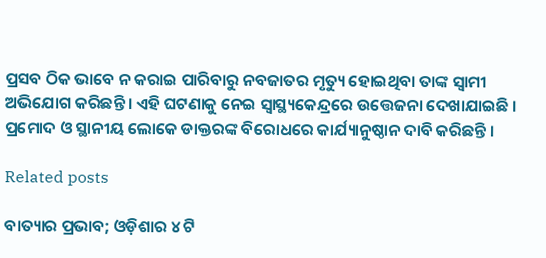ପ୍ରସବ ଠିକ ଭାବେ ନ କରାଇ ପାରିବାରୁ ନବଜାତର ମୃତ୍ୟୁ ହୋଇଥିବା ତାଙ୍କ ସ୍ୱାମୀ ଅଭିଯୋଗ କରିଛନ୍ତି । ଏହି ଘଟଣାକୁ ନେଇ ସ୍ୱାସ୍ଥ୍ୟକେନ୍ଦ୍ରରେ ଉତ୍ତେଜନା ଦେଖାଯାଇଛି । ପ୍ରମୋଦ ଓ ସ୍ଥାନୀୟ ଲୋକେ ଡାକ୍ତରଙ୍କ ବିରୋଧରେ କାର୍ଯ୍ୟାନୁଷ୍ଠାନ ଦାବି କରିଛନ୍ତି ।

Related posts

ବାତ୍ୟାର ପ୍ରଭାବ; ଓଡ଼ିଶାର ୪ ଟି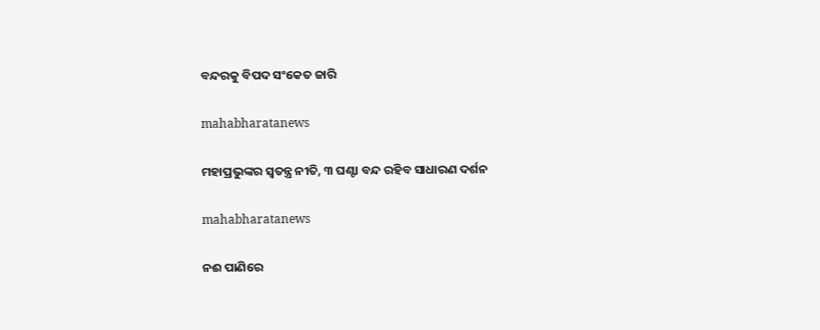ବନ୍ଦରକୁ ବିପଦ ସଂକେତ ଜାରି

mahabharatanews

ମହାପ୍ରଭୁଙ୍କର ସ୍ୱତନ୍ତ୍ର ନୀତି, ୩ ଘଣ୍ଟା ବନ୍ଦ ରହିବ ସାଧାରଣ ଦର୍ଶନ

mahabharatanews

ନଈ ପାଣିରେ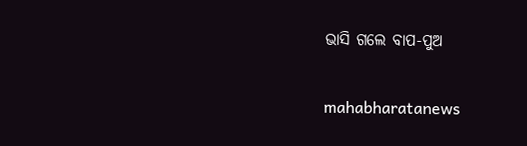ଭାସି ଗଲେ ବାପ-ପୁଅ

mahabharatanews